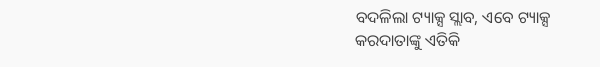ବଦଳିଲା ଟ୍ୟାକ୍ସ ସ୍ଲାବ, ଏବେ ଟ୍ୟାକ୍ସ କରଦାତାଙ୍କୁ ଏତିକି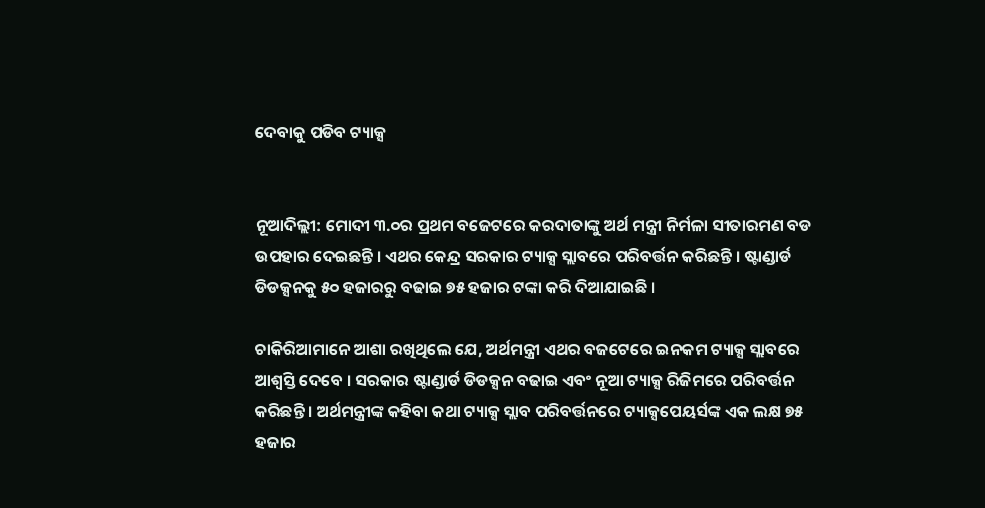ଦେବାକୁ ପଡିବ ଟ୍ୟାକ୍ସ


ନୂଆଦିଲ୍ଲୀ: ମୋଦୀ ୩.୦ର ପ୍ରଥମ ବଜେଟରେ କରଦାତାଙ୍କୁ ଅର୍ଥ ମନ୍ତ୍ରୀ ନିର୍ମଳା ସୀତାରମଣ ବଡ ଉପହାର ଦେଇଛନ୍ତି । ଏଥର କେନ୍ଦ୍ର ସରକାର ଟ୍ୟାକ୍ସ ସ୍ଲାବରେ ପରିବର୍ତ୍ତନ କରିଛନ୍ତି । ଷ୍ଟାଣ୍ଡାର୍ଡ ଡିଡକ୍ସନକୁ ୫୦ ହଜାରରୁ ବଢାଇ ୭୫ ହଜାର ଟଙ୍କା କରି ଦିଆଯାଇଛି ।

ଚାକିରିଆମାନେ ଆଶା ରଖିଥିଲେ ଯେ, ଅର୍ଥମନ୍ତ୍ରୀ ଏଥର ବଜଟେରେ ଇନକମ ଟ୍ୟାକ୍ସ ସ୍ଲାବରେ ଆଶ୍ୱସ୍ତି ଦେବେ । ସରକାର ଷ୍ଟାଣ୍ଡାର୍ଡ ଡିଡକ୍ସନ ବଢାଇ ଏବଂ ନୂଆ ଟ୍ୟାକ୍ସ ରିଜିମରେ ପରିବର୍ତ୍ତନ କରିଛନ୍ତି । ଅର୍ଥମନ୍ତ୍ରୀଙ୍କ କହିବା କଥା ଟ୍ୟାକ୍ସ ସ୍ଲାବ ପରିବର୍ତ୍ତନରେ ଟ୍ୟାକ୍ସପେୟର୍ସଙ୍କ ଏକ ଲକ୍ଷ ୭୫ ହଜାର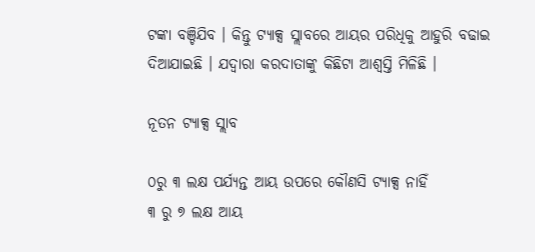ଟଙ୍କା ବଞ୍ଚିଯିବ । କିନ୍ତୁ ଟ୍ୟାକ୍ସ ସ୍ଲାବରେ ଆୟର ପରିଧିକୁ ଆହୁରି ବଢାଇ ଦିଆଯାଇଛି । ଯଦ୍ୱାରା କରଦାତାଙ୍କୁ କିଛିଟା ଆଶ୍ୱସ୍ତି ମିଳିଛି ।

ନୂତନ ଟ୍ୟାକ୍ସ ସ୍ଲାବ

୦ରୁ ୩ ଲକ୍ଷ ପର୍ଯ୍ୟନ୍ତ ଆୟ ଉପରେ କୌଣସି ଟ୍ୟାକ୍ସ ନାହିଁ
୩ ରୁ ୭ ଲକ୍ଷ ଆୟ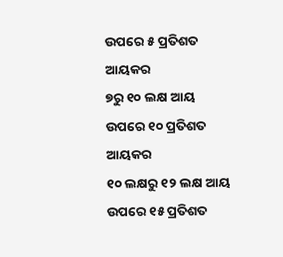ଉପରେ ୫ ପ୍ରତିଶତ ଆୟକର
୭ରୁ ୧୦ ଲକ୍ଷ ଆୟ ଉପରେ ୧୦ ପ୍ରତିଶତ ଆୟକର
୧୦ ଲକ୍ଷରୁ ୧୨ ଲକ୍ଷ ଆୟ ଉପରେ ୧୫ ପ୍ରତିଶତ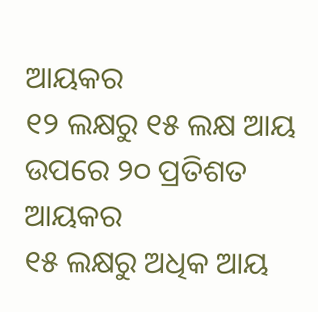ଆୟକର
୧୨ ଲକ୍ଷରୁ ୧୫ ଲକ୍ଷ ଆୟ ଉପରେ ୨୦ ପ୍ରତିଶତ ଆୟକର
୧୫ ଲକ୍ଷରୁ ଅଧିକ ଆୟ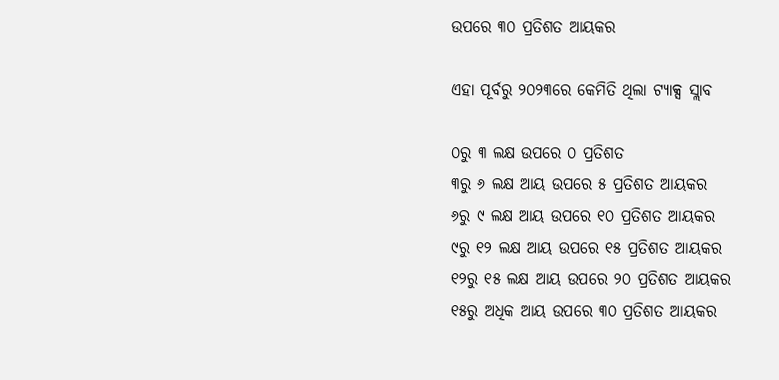ଉପରେ ୩୦ ପ୍ରତିଶତ ଆୟକର

ଏହା ପୂର୍ବରୁ ୨୦୨୩ରେ କେମିତି ଥିଲା ଟ୍ୟାକ୍ସ ସ୍ଲାବ

୦ରୁ ୩ ଲକ୍ଷ ଉପରେ ୦ ପ୍ରତିଶତ
୩ରୁ ୬ ଲକ୍ଷ ଆୟ ଉପରେ ୫ ପ୍ରତିଶତ ଆୟକର
୬ରୁ ୯ ଲକ୍ଷ ଆୟ ଉପରେ ୧୦ ପ୍ରତିଶତ ଆୟକର
୯ରୁ ୧୨ ଲକ୍ଷ ଆୟ ଉପରେ ୧୫ ପ୍ରତିଶତ ଆୟକର
୧୨ରୁ ୧୫ ଲକ୍ଷ ଆୟ ଉପରେ ୨୦ ପ୍ରତିଶତ ଆୟକର
୧୫ରୁ ଅଧିକ ଆୟ ଉପରେ ୩୦ ପ୍ରତିଶତ ଆୟକର